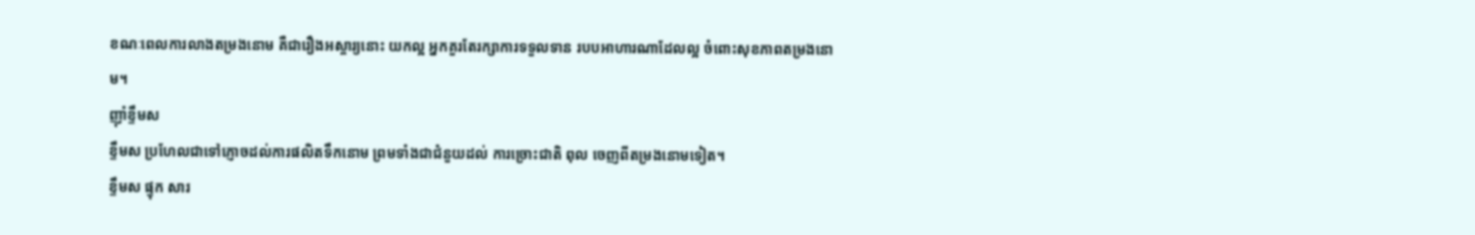ខណៈពេលការលាងតម្រងនោម គឺជារឿងអស្ចារ្យនោះ យកល្អ អ្នកគួរតែរក្សាការទទួលទាន របបអាហារណាដែលល្អ ចំពោះសុខភាពតម្រងនោម។
ញ៉ាំខ្ទឹមស
ខ្ទឹមស ប្រហែលជាទៅភ្ញោចដល់ការផលិតទឹកនោម ព្រមទាំងជាជំនួយដល់ ការច្រោះជាតិ ពុល ចេញពីតម្រងនោមទៀត។
ខ្ទឹមស ផ្ទុក សារ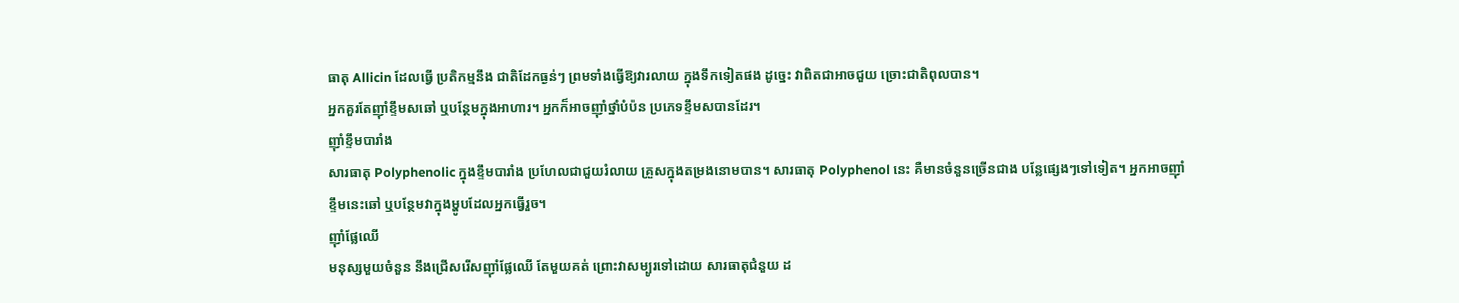ធាតុ Allicin ដែលធ្វើ ប្រតិកម្មនឹង ជាតិដែកធ្ងន់ៗ ព្រមទាំងធ្វើឱ្យវារលាយ ក្នុងទឹកទៀតផង ដូច្នេះ វាពិតជាអាចជួយ ច្រោះជាតិពុលបាន។
អ្នកគួរតែញ៉ាំខ្ទឹមសឆៅ ឬបន្ថែមក្នុងអាហារ។ អ្នកក៏អាចញ៉ាំថ្នាំបំប៉ន ប្រភេទខ្ទឹមសបានដែរ។
ញ៉ាំខ្ទឹមបារាំង
សារធាតុ Polyphenolic ក្នុងខ្ទឹមបារាំង ប្រហែលជាជួយរំលាយ គ្រួសក្នុងតម្រងនោមបាន។ សារធាតុ Polyphenol នេះ គឺមានចំនួនច្រើនជាង បន្លែផ្សេងៗទៅទៀត។ អ្នកអាចញ៉ាំខ្ទឹមនេះឆៅ ឬបន្ថែមវាក្នុងម្ហូបដែលអ្នកធ្វើរួច។
ញ៉ាំផ្លែឈើ
មនុស្សមួយចំនួន នឹងជ្រើសរើសញ៉ាំផ្លែឈើ តែមួយគត់ ព្រោះវាសម្បូរទៅដោយ សារធាតុជំនួយ ដ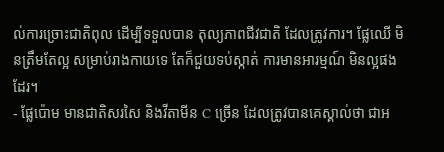ល់ការច្រោះជាតិពុល ដើម្បីទទួលបាន តុល្យភាពជីវជាតិ ដែលត្រូវការ។ ផ្លែឈើ មិនត្រឹមតែល្អ សម្រាប់រាងកាយទេ តែក៏ជួយទប់ស្កាត់ ការមានអារម្មណ៍ មិនល្អផងដែរ។
- ផ្លែប៉ោម មានជាតិសរសៃ និងវីតាមីន C ច្រើន ដែលត្រូវបានគេស្គាល់ថា ជាអ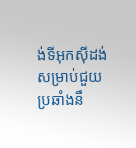ង់ទីអុកស៊ីដង់ សម្រាប់ជួយប្រឆាំងនឹ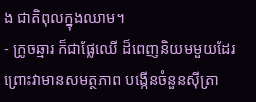ង ជាតិពុលក្នុងឈាម។
- ក្រូចឆ្មារ ក៏ជាផ្លែឈើ ដ៏ពេញនិយមមួយដែរ ព្រោះវាមានសមត្ថភាព បង្កើនចំនួនស៊ីត្រា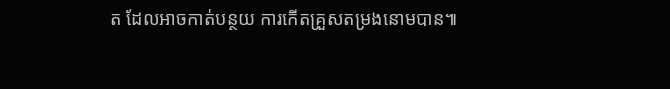ត ដែលអាចកាត់បន្ថយ ការកើតគ្រួសតម្រងនោមបាន៕